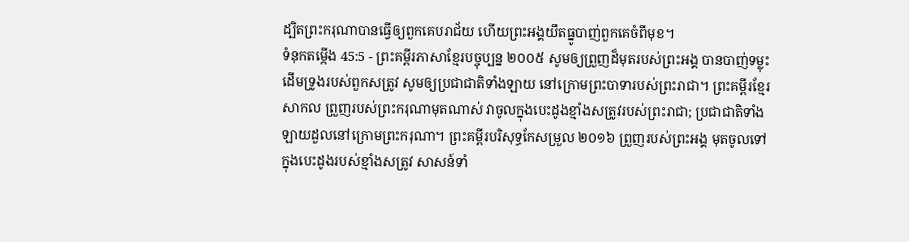ដ្បិតព្រះករុណាបានធ្វើឲ្យពួកគេបរាជ័យ ហើយព្រះអង្គយឹតធ្នូបាញ់ពួកគេចំពីមុខ។
ទំនុកតម្កើង 45:5 - ព្រះគម្ពីរភាសាខ្មែរបច្ចុប្បន្ន ២០០៥ សូមឲ្យព្រួញដ៏មុតរបស់ព្រះអង្គ បានបាញ់ទម្លុះដើមទ្រូងរបស់ពួកសត្រូវ សូមឲ្យប្រជាជាតិទាំងឡាយ នៅក្រោមព្រះបាទារបស់ព្រះរាជា។ ព្រះគម្ពីរខ្មែរសាកល ព្រួញរបស់ព្រះករុណាមុតណាស់ វាចូលក្នុងបេះដូងខ្មាំងសត្រូវរបស់ព្រះរាជា; ប្រជាជាតិទាំងឡាយដួលនៅក្រោមព្រះករុណា។ ព្រះគម្ពីរបរិសុទ្ធកែសម្រួល ២០១៦ ព្រួញរបស់ព្រះអង្គ មុតចូលទៅក្នុងបេះដូងរបស់ខ្មាំងសត្រូវ សាសន៍ទាំ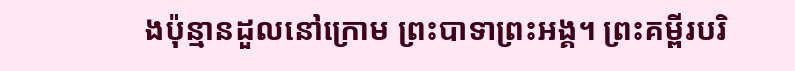ងប៉ុន្មានដួលនៅក្រោម ព្រះបាទាព្រះអង្គ។ ព្រះគម្ពីរបរិ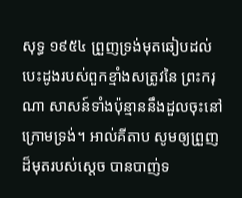សុទ្ធ ១៩៥៤ ព្រួញទ្រង់មុតឆៀបដល់បេះដូងរបស់ពួកខ្មាំងសត្រូវនៃ ព្រះករុណា សាសន៍ទាំងប៉ុន្មាននឹងដួលចុះនៅក្រោមទ្រង់។ អាល់គីតាប សូមឲ្យព្រួញដ៏មុតរបស់ស្តេច បានបាញ់ទ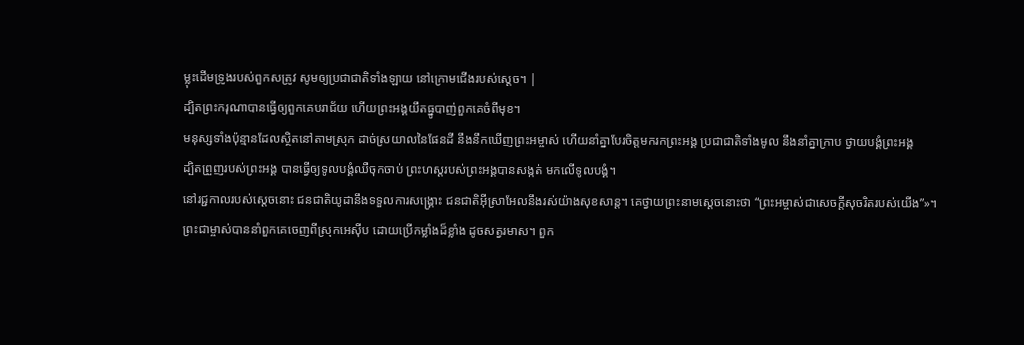ម្លុះដើមទ្រូងរបស់ពួកសត្រូវ សូមឲ្យប្រជាជាតិទាំងឡាយ នៅក្រោមជើងរបស់ស្តេច។ |
ដ្បិតព្រះករុណាបានធ្វើឲ្យពួកគេបរាជ័យ ហើយព្រះអង្គយឹតធ្នូបាញ់ពួកគេចំពីមុខ។
មនុស្សទាំងប៉ុន្មានដែលស្ថិតនៅតាមស្រុក ដាច់ស្រយាលនៃផែនដី នឹងនឹកឃើញព្រះអម្ចាស់ ហើយនាំគ្នាបែរចិត្តមករកព្រះអង្គ ប្រជាជាតិទាំងមូល នឹងនាំគ្នាក្រាប ថ្វាយបង្គំព្រះអង្គ
ដ្បិតព្រួញរបស់ព្រះអង្គ បានធ្វើឲ្យទូលបង្គំឈឺចុកចាប់ ព្រះហស្ដរបស់ព្រះអង្គបានសង្កត់ មកលើទូលបង្គំ។
នៅរជ្ជកាលរបស់ស្ដេចនោះ ជនជាតិយូដានឹងទទួលការសង្គ្រោះ ជនជាតិអ៊ីស្រាអែលនឹងរស់យ៉ាងសុខសាន្ត។ គេថ្វាយព្រះនាមស្ដេចនោះថា “ព្រះអម្ចាស់ជាសេចក្ដីសុចរិតរបស់យើង”»។
ព្រះជាម្ចាស់បាននាំពួកគេចេញពីស្រុកអេស៊ីប ដោយប្រើកម្លាំងដ៏ខ្លាំង ដូចសត្វរមាស។ ពួក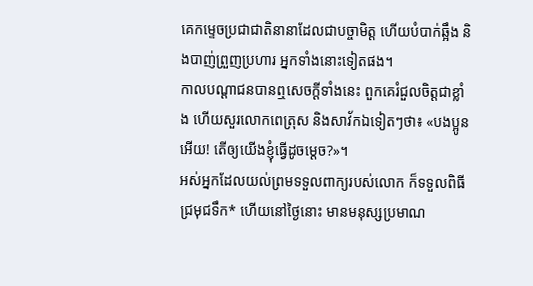គេកម្ទេចប្រជាជាតិនានាដែលជាបច្ចាមិត្ត ហើយបំបាក់ឆ្អឹង និងបាញ់ព្រួញប្រហារ អ្នកទាំងនោះទៀតផង។
កាលបណ្ដាជនបានឮសេចក្ដីទាំងនេះ ពួកគេរំជួលចិត្តជាខ្លាំង ហើយសួរលោកពេត្រុស និងសាវ័កឯទៀតៗថា៖ «បងប្អូនអើយ! តើឲ្យយើងខ្ញុំធ្វើដូចម្ដេច?»។
អស់អ្នកដែលយល់ព្រមទទួលពាក្យរបស់លោក ក៏ទទួលពិធីជ្រមុជទឹក* ហើយនៅថ្ងៃនោះ មានមនុស្សប្រមាណ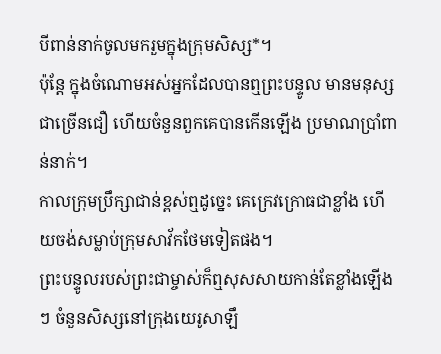បីពាន់នាក់ចូលមករួមក្នុងក្រុមសិស្ស*។
ប៉ុន្តែ ក្នុងចំណោមអស់អ្នកដែលបានឮព្រះបន្ទូល មានមនុស្សជាច្រើនជឿ ហើយចំនួនពួកគេបានកើនឡើង ប្រមាណប្រាំពាន់នាក់។
កាលក្រុមប្រឹក្សាជាន់ខ្ពស់ឮដូច្នេះ គេក្រេវក្រោធជាខ្លាំង ហើយចង់សម្លាប់ក្រុមសាវ័កថែមទៀតផង។
ព្រះបន្ទូលរបស់ព្រះជាម្ចាស់ក៏ឮសុសសាយកាន់តែខ្លាំងឡើងៗ ចំនួនសិស្សនៅក្រុងយេរូសាឡឹ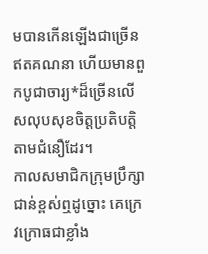មបានកើនឡើងជាច្រើនឥតគណនា ហើយមានពួកបូជាចារ្យ*ដ៏ច្រើនលើសលុបសុខចិត្តប្រតិបត្តិតាមជំនឿដែរ។
កាលសមាជិកក្រុមប្រឹក្សាជាន់ខ្ពស់ឮដូច្នោះ គេក្រេវក្រោធជាខ្លាំង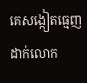គេសង្កៀតធ្មេញដាក់លោក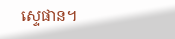ស្ទេផាន។